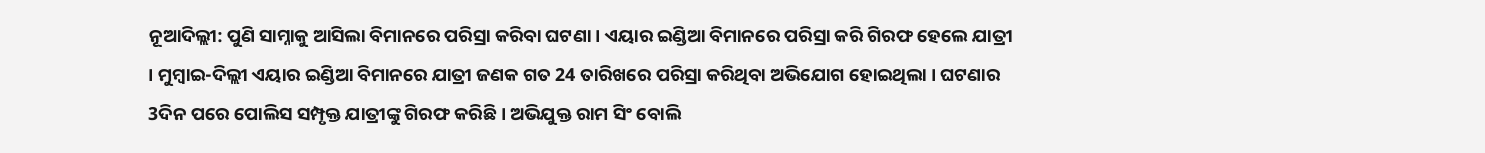ନୂଆଦିଲ୍ଲୀ: ପୁଣି ସାମ୍ନାକୁ ଆସିଲା ବିମାନରେ ପରିସ୍ରା କରିବା ଘଟଣା । ଏୟାର ଇଣ୍ଡିଆ ବିମାନରେ ପରିସ୍ରା କରି ଗିରଫ ହେଲେ ଯାତ୍ରୀ । ମୁମ୍ବାଇ-ଦିଲ୍ଲୀ ଏୟାର ଇଣ୍ଡିଆ ବିମାନରେ ଯାତ୍ରୀ ଜଣକ ଗତ 24 ତାରିଖରେ ପରିସ୍ରା କରିଥିବା ଅଭିଯୋଗ ହୋଇଥିଲା । ଘଟଣାର 3ଦିନ ପରେ ପୋଲିସ ସମ୍ପୃକ୍ତ ଯାତ୍ରୀଙ୍କୁ ଗିରଫ କରିଛି । ଅଭିଯୁକ୍ତ ରାମ ସିଂ ବୋଲି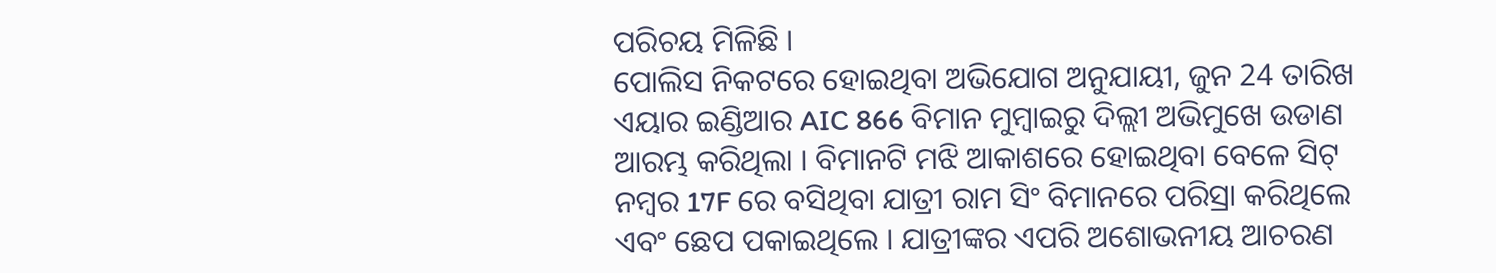ପରିଚୟ ମିଳିଛି ।
ପୋଲିସ ନିକଟରେ ହୋଇଥିବା ଅଭିଯୋଗ ଅନୁଯାୟୀ, ଜୁନ 24 ତାରିଖ ଏୟାର ଇଣ୍ଡିଆର AIC 866 ବିମାନ ମୁମ୍ବାଇରୁ ଦିଲ୍ଲୀ ଅଭିମୁଖେ ଉଡାଣ ଆରମ୍ଭ କରିଥିଲା । ବିମାନଟି ମଝି ଆକାଶରେ ହୋଇଥିବା ବେଳେ ସିଟ୍ ନମ୍ବର 17F ରେ ବସିଥିବା ଯାତ୍ରୀ ରାମ ସିଂ ବିମାନରେ ପରିସ୍ରା କରିଥିଲେ ଏବଂ ଛେପ ପକାଇଥିଲେ । ଯାତ୍ରୀଙ୍କର ଏପରି ଅଶୋଭନୀୟ ଆଚରଣ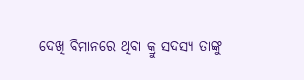ଦେଖି ବିମାନରେ ଥିବା କ୍ରୁ ସଦସ୍ୟ ତାଙ୍କୁ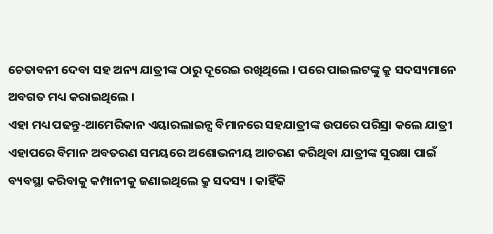ଚେତାବନୀ ଦେବା ସହ ଅନ୍ୟ ଯାତ୍ରୀଙ୍କ ଠାରୁ ଦୂରେଇ ରଖିଥିଲେ । ପରେ ପାଇଲଟଙ୍କୁ କ୍ରୁ ସଦସ୍ୟମାନେ ଅବଗତ ମଧ୍ୟ କରାଇଥିଲେ ।
ଏହା ମଧ୍ୟ ପଢନ୍ତୁ-ଆମେରିକାନ ଏୟାରଲାଇନ୍ସ ବିମାନରେ ସହଯାତ୍ରୀଙ୍କ ଉପରେ ପରିସ୍ରା କଲେ ଯାତ୍ରୀ
ଏହାପରେ ବିମାନ ଅବତରଣ ସମୟରେ ଅଶୋଭନୀୟ ଆଚରଣ କରିଥିବା ଯାତ୍ରୀଙ୍କ ସୁରକ୍ଷା ପାଇଁ ବ୍ୟବସ୍ଥା କରିବାକୁ କମ୍ପାନୀକୁ ଜଣାଇଥିଲେ କ୍ରୁ ସଦସ୍ୟ । କାହିଁକି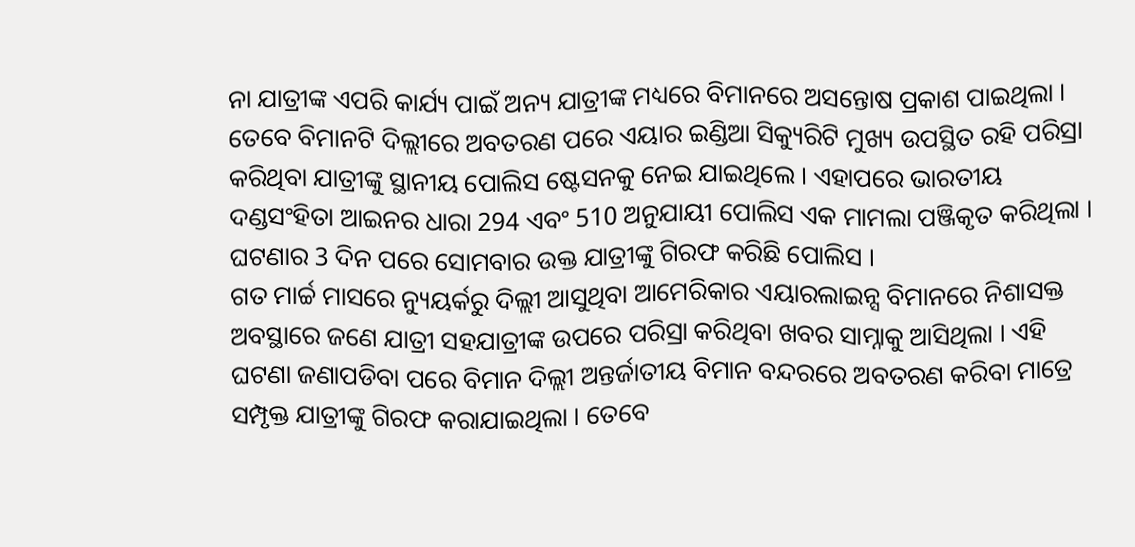ନା ଯାତ୍ରୀଙ୍କ ଏପରି କାର୍ଯ୍ୟ ପାଇଁ ଅନ୍ୟ ଯାତ୍ରୀଙ୍କ ମଧ୍ୟରେ ବିମାନରେ ଅସନ୍ତୋଷ ପ୍ରକାଶ ପାଇଥିଲା । ତେବେ ବିମାନଟି ଦିଲ୍ଲୀରେ ଅବତରଣ ପରେ ଏୟାର ଇଣ୍ଡିଆ ସିକ୍ୟୁରିଟି ମୁଖ୍ୟ ଉପସ୍ଥିତ ରହି ପରିସ୍ରା କରିଥିବା ଯାତ୍ରୀଙ୍କୁ ସ୍ଥାନୀୟ ପୋଲିସ ଷ୍ଟେସନକୁ ନେଇ ଯାଇଥିଲେ । ଏହାପରେ ଭାରତୀୟ ଦଣ୍ଡସଂହିତା ଆଇନର ଧାରା 294 ଏବଂ 510 ଅନୁଯାୟୀ ପୋଲିସ ଏକ ମାମଲା ପଞ୍ଜିକୃତ କରିଥିଲା । ଘଟଣାର 3 ଦିନ ପରେ ସୋମବାର ଉକ୍ତ ଯାତ୍ରୀଙ୍କୁ ଗିରଫ କରିଛି ପୋଲିସ ।
ଗତ ମାର୍ଚ୍ଚ ମାସରେ ନ୍ୟୁୟର୍କରୁ ଦିଲ୍ଲୀ ଆସୁଥିବା ଆମେରିକାର ଏୟାରଲାଇନ୍ସ ବିମାନରେ ନିଶାସକ୍ତ ଅବସ୍ଥାରେ ଜଣେ ଯାତ୍ରୀ ସହଯାତ୍ରୀଙ୍କ ଉପରେ ପରିସ୍ରା କରିଥିବା ଖବର ସାମ୍ନାକୁ ଆସିଥିଲା । ଏହି ଘଟଣା ଜଣାପଡିବା ପରେ ବିମାନ ଦିଲ୍ଲୀ ଅନ୍ତର୍ଜାତୀୟ ବିମାନ ବନ୍ଦରରେ ଅବତରଣ କରିବା ମାତ୍ରେ ସମ୍ପୃକ୍ତ ଯାତ୍ରୀଙ୍କୁ ଗିରଫ କରାଯାଇଥିଲା । ତେବେ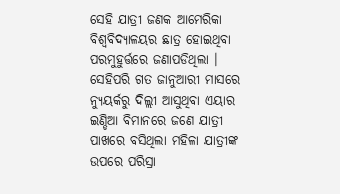ସେହି ଯାତ୍ରୀ ଜଣକ ଆମେରିକା ବିଶ୍ବବିଦ୍ୟାଳୟର ଛାତ୍ର ହୋଇଥିବା ପରମୁହୁର୍ତ୍ତରେ ଜଣାପଡିଥିଲା ।
ସେହିପରି ଗତ ଜାନୁଆରୀ ମାସରେ ନ୍ୟୁୟର୍କରୁ ଦିଲ୍ଲୀ ଆସୁଥିବା ଏୟାର ଇଣ୍ଡିଆ ବିମାନରେ ଜଣେ ଯାତ୍ରୀ ପାଖରେ ବସିଥିଲା ମହିଳା ଯାତ୍ରୀଙ୍କ ଉପରେ ପରିସ୍ରା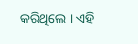କରିଥିଲେ । ଏହି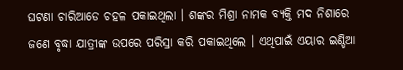ଘଟଣା ଚାରିଆଡେ ଚହଳ ପକାଇଥିଲା । ଶଙ୍କର ମିଶ୍ରା ନାମକ ବ୍ୟକ୍ତି ମଦ ନିଶାରେ ଜଣେ ବୃଦ୍ଧା ଯାତ୍ରୀଙ୍କ ଉପରେ ପରିସ୍ରା କରି ପକାଇଥିଲେ । ଏଥିପାଇଁ ଏୟାର ଇଣ୍ଡିଆ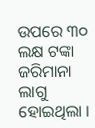ଉପରେ ୩୦ ଲକ୍ଷ ଟଙ୍କା ଜରିମାନା ଲାଗୁ ହୋଇଥିଲା ।